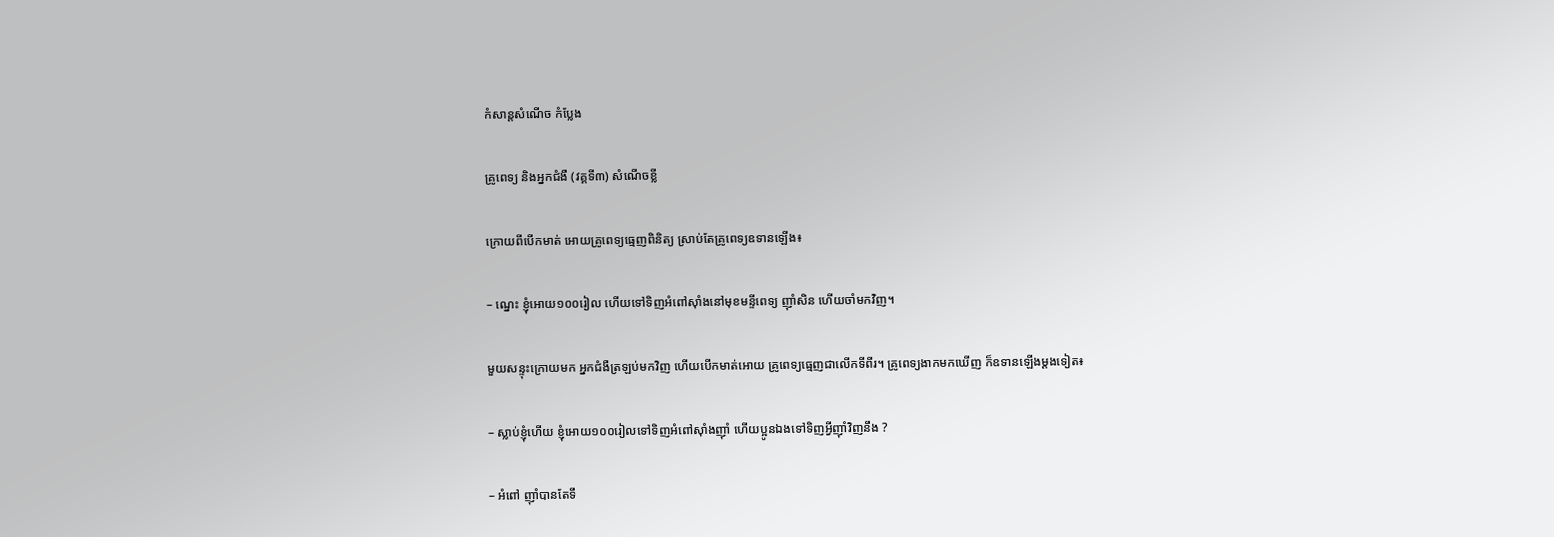កំសាន្ដសំណើច កំប្លែង

គ្រូពេទ្យ និងអ្នកជំងឺ (វគ្គទី៣) សំណើចខ្លី

ក្រោយពីបើកមាត់ អោយគ្រូពេទ្យធ្មេញពិនិត្យ ស្រាប់តែគ្រូពេទ្យឧទានឡើង៖

– ណ្នេះ ខ្ញុំអោយ១០០រៀល ហើយទៅទិញអំពៅស៊ាំងនៅមុខមន្ទីពេទ្យ ញ៉ាំសិន ហើយចាំមកវិញ។

មួយសន្ទុះក្រោយមក អ្នកជំងឺត្រឡប់មកវិញ ហើយបើកមាត់អោយ គ្រូពេទ្យធ្មេញជាលើកទីពីរ។ គ្រូពេទ្យងាកមកឃើញ ក៏ឧទានឡើងម្ដងទៀត៖

– ស្លាប់ខ្ញុំហើយ ខ្ញុំអោយ១០០រៀលទៅទិញអំពៅស៊ាំងញ៉ាំ ហើយប្អូនឯងទៅទិញអ្វីញ៉ាំវិញនឹង ?

– អំពៅ ញ៉ាំបានតែទឹ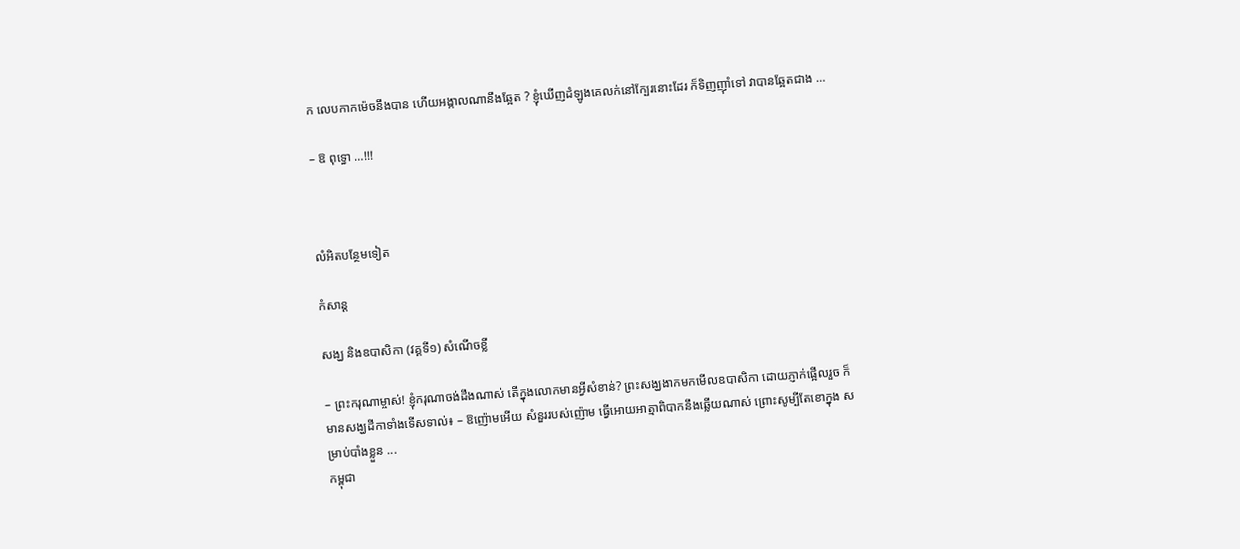ក លេបកាកម៉េចនឹងបាន ហើយអង្កាលណានឹងឆ្អែត ? ខ្ញុំឃើញដំឡូងគេលក់នៅក្បែរនោះដែរ ក៏ទិញញ៉ាំទៅ វាបានឆ្អែតជាង …

– ឱ ពុទ្ធោ …!!!



លំអិតបន្ថែមទៀត

កំសាន្ដ

សង្ឃ និងឧបាសិកា (វគ្គទី១) សំណើចខ្លី

– ព្រះករុណាម្ចាស់! ខ្ញុំករុណាចង់ដឹងណាស់ តើក្នុងលោកមានអ្វីសំខាន់? ព្រះសង្ឃងាកមកមើលឧបាសិកា ដោយភ្ញាក់ផ្អើលរួច ក៏មានសង្ឃដីកាទាំងទើសទាល់៖ – ឱញ៉ោមអើយ សំនួររបស់ញ៉ោម ធ្វើអោយអាត្មាពិបាកនឹងឆ្លើយណាស់ ព្រោះសូម្បីតែខោក្នុង សម្រាប់បាំងខ្លួន ...
កម្ពុជា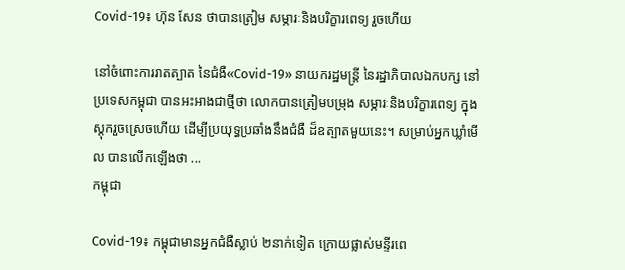Covid-19៖ ហ៊ុន សែន ថាបានត្រៀម សម្ភារៈនិងបរិក្ខារពេទ្យ រួចហើយ

នៅចំពោះការរាតត្បាត នៃជំងឺ«Covid-19» នាយករដ្ឋមន្ត្រី នៃរដ្ឋាភិបាលឯកបក្ស នៅប្រទេសកម្ពុជា បានអះអាងជាថ្មីថា លោកបានត្រៀមបម្រុង សម្ភារៈនិងបរិក្ខារពេទ្យ ក្នុងស្ដុករួចស្រេចហើយ ដើម្បីប្រយុទ្ធប្រឆាំងនឹងជំងឺ ដ៏ឧត្បាតមួយនេះ។ សម្រាប់អ្នកឃ្លាំមើល បានលើកឡើងថា ...
កម្ពុជា

Covid-19៖ កម្ពុជាមានអ្នកជំងឺស្លាប់ ២នាក់ទៀត ក្រោយផ្លាស់មន្ទីរពេ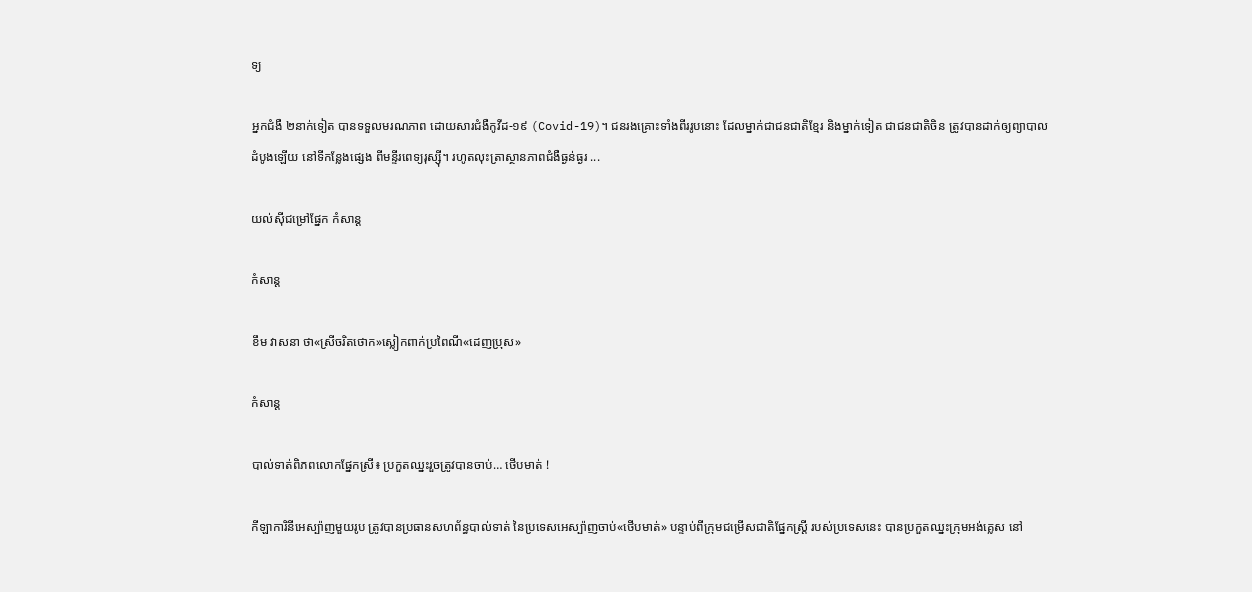ទ្យ

អ្នកជំងឺ ២នាក់ទៀត បានទទួលមរណភាព ដោយសារជំងឺកូវីដ-១៩ (Covid-19)។ ជនរងគ្រោះទាំងពីររូបនោះ ដែលម្នាក់ជាជនជាតិខ្មែរ និងម្នាក់ទៀត ជាជនជាតិចិន ត្រូវបានដាក់ឲ្យព្យាបាលដំបូងឡើយ នៅទីកន្លែងផ្សេង ពីមន្ទីរពេទ្យរុស្ស៊ី។ រហូតលុះត្រាស្ថានភាពជំងឺធ្ងន់ធ្ងរ ...

យល់ស៊ីជម្រៅផ្នែក កំសាន្ដ

កំសាន្ដ

ខឹម វាសនា ថា«ស្រីចរិតថោក»ស្លៀកពាក់ប្រពៃណី«ដេញប្រុស»

កំសាន្ដ

បាល់ទាត់ពិភពលោកផ្នែកស្រី៖ ប្រកួតឈ្នះរួចត្រូវបានចាប់… ថើបមាត់ !

កីឡាការិនីអេស្ប៉ាញមួយរូប ត្រូវបានប្រធានសហព័ន្ធបាល់ទាត់ នៃប្រទេសអេស្ប៉ាញចាប់«ថើបមាត់» បន្ទាប់ពីក្រុមជម្រើសជាតិផ្នែកស្ត្រី របស់ប្រទេសនេះ បានប្រកួតឈ្នះក្រុមអង់គ្លេស នៅ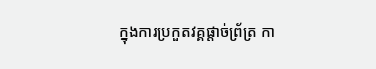ក្នុងការប្រកួតវគ្គផ្ដាច់ព្រ័ត្រ កា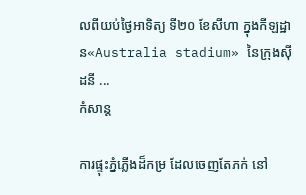លពីយប់ថ្ងៃអាទិត្យ ទី២០ ខែសីហា ក្នុងកីឡដ្ឋាន«Australia stadium» នៃក្រុងស៊ីដនី ...
កំសាន្ដ

ការផ្ទុះភ្នំភ្លើងដ៏កម្រ ដែលចេញតែភក់ នៅ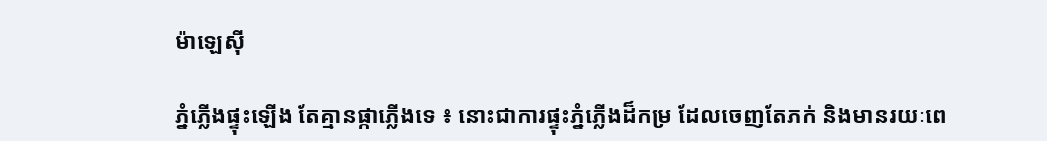ម៉ាឡេស៊ី

ភ្នំភ្លើងផ្ទុះឡើង តែគ្មានផ្កាភ្លើងទេ ៖ នោះជាការផ្ទុះភ្នំភ្លើងដ៏កម្រ ដែលចេញតែភក់ និងមានរយៈពេ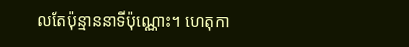លតែប៉ុន្មាននាទីប៉ុណ្ណោះ។ ហេតុកា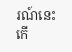រណ៍នេះ កើ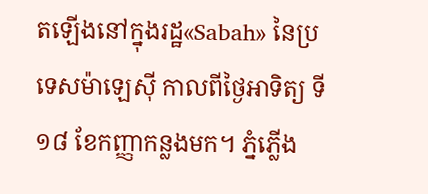តឡើងនៅក្នុងរដ្ឋ«Sabah» នៃប្រទេសម៉ាឡេស៊ី កាលពីថ្ងៃអាទិត្យ ទី១៨ ខែកញ្ញាកន្លងមក។ ភ្នំភ្លើង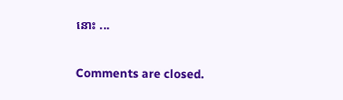នោះ ...

Comments are closed.